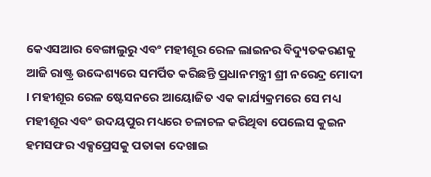କେଏସଆର ବେଙ୍ଗାଲୁରୁ ଏବଂ ମହୀଶୂର ରେଳ ଲାଇନର ବିଦ୍ୟୁତକରଣକୁ ଆଜି ରାଷ୍ଟ୍ର ଉଦ୍ଦେଶ୍ୟରେ ସମର୍ପିତ କରିଛନ୍ତି ପ୍ରଧାନମନ୍ତ୍ରୀ ଶ୍ରୀ ନରେନ୍ଦ୍ର ମୋଦୀ । ମହୀଶୂର ରେଳ ଷ୍ଟେସନରେ ଆୟୋଜିତ ଏକ କାର୍ଯ୍ୟକ୍ରମରେ ସେ ମଧ୍ୟ ମହୀଶୂର ଏବଂ ଉଦୟପୁର ମଧ୍ୟରେ ଚଳାଚଳ କରିଥିବା ପେଲେସ କୁଇନ ହମସଫର ଏକ୍ସପ୍ରେସକୁ ପତାକା ଦେଖାଇ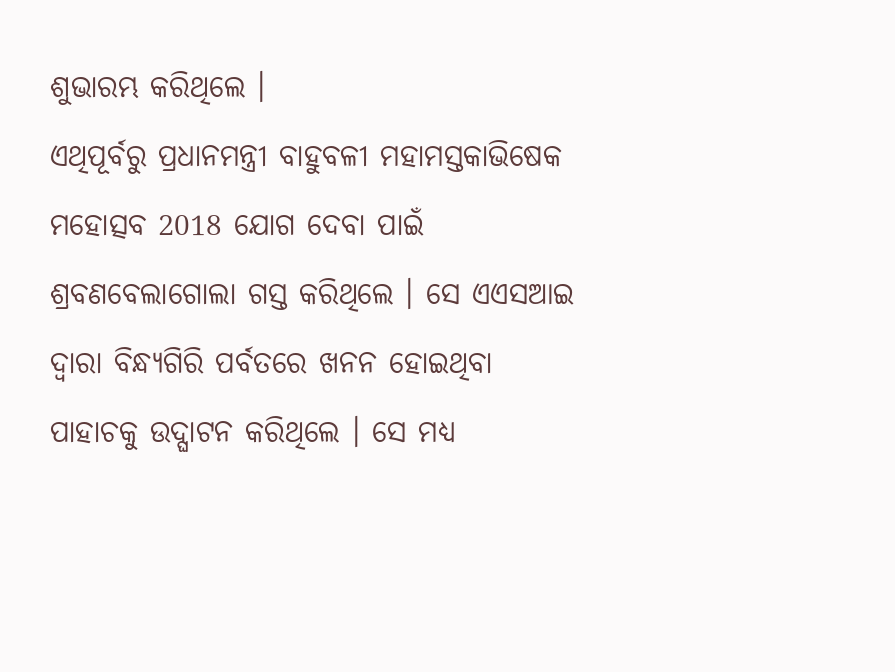ଶୁଭାରମ୍ଭ କରିଥିଲେ ।
ଏଥିପୂର୍ବରୁ ପ୍ରଧାନମନ୍ତ୍ରୀ ବାହୁବଳୀ ମହାମସ୍ତକାଭିଷେକ ମହୋତ୍ସବ 2018 ଯୋଗ ଦେବା ପାଇଁ ଶ୍ରବଣବେଲାଗୋଲା ଗସ୍ତ କରିଥିଲେ । ସେ ଏଏସଆଇ ଦ୍ୱାରା ବିନ୍ଧ୍ୟଗିରି ପର୍ବତରେ ଖନନ ହୋଇଥିବା ପାହାଚକୁ ଉଦ୍ଘାଟନ କରିଥିଲେ । ସେ ମଧ୍ୟ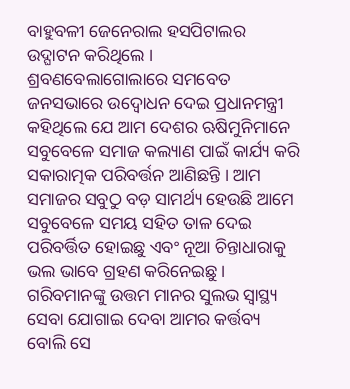ବାହୁବଳୀ ଜେନେରାଲ ହସପିଟାଲର ଉଦ୍ଘାଟନ କରିଥିଲେ ।
ଶ୍ରବଣବେଲାଗୋଲାରେ ସମବେତ ଜନସଭାରେ ଉଦ୍ବୋଧନ ଦେଇ ପ୍ରଧାନମନ୍ତ୍ରୀ କହିଥିଲେ ଯେ ଆମ ଦେଶର ଋଷିମୁନିମାନେ ସବୁବେଳେ ସମାଜ କଲ୍ୟାଣ ପାଇଁ କାର୍ଯ୍ୟ କରି ସକାରାତ୍ମକ ପରିବର୍ତ୍ତନ ଆଣିଛନ୍ତି । ଆମ ସମାଜର ସବୁଠୁ ବଡ଼ ସାମର୍ଥ୍ୟ ହେଉଛି ଆମେ ସବୁବେଳେ ସମୟ ସହିତ ତାଳ ଦେଇ ପରିବର୍ତ୍ତିତ ହୋଇଛୁ ଏବଂ ନୂଆ ଚିନ୍ତାଧାରାକୁ ଭଲ ଭାବେ ଗ୍ରହଣ କରିନେଇଛୁ । ଗରିବମାନଙ୍କୁ ଉତ୍ତମ ମାନର ସୁଲଭ ସ୍ୱାସ୍ଥ୍ୟ ସେବା ଯୋଗାଇ ଦେବା ଆମର କର୍ତ୍ତବ୍ୟ ବୋଲି ସେ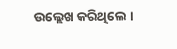ଉଲ୍ଲେଖ କରିଥିଲେ ।